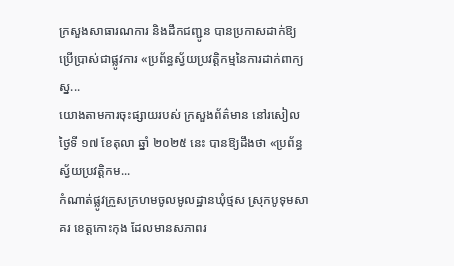ក្រសួងសាធារណការ និងដឹកជញ្ជូន បានប្រកាសដាក់ឱ្យប្រើប្រាស់ជាផ្លូវការ «ប្រព័ន្ធស្វ័យប្រវត្តិកម្មនៃការដាក់ពាក្យស្ន...
យោងតាមការចុះផ្សាយរបស់ ក្រសួងព័ត៌មាន នៅរសៀលថ្ងៃទី ១៧ ខែតុលា ឆ្នាំ ២០២៥ នេះ បានឱ្យដឹងថា «ប្រព័ន្ធស្វ័យប្រវត្តិកម...
កំណាត់ផ្លូវក្រួសក្រហមចូលមូលដ្ឋានឃុំថ្មស ស្រុកបូទុមសាគរ ខេត្តកោះកុង ដែលមានសភាពរ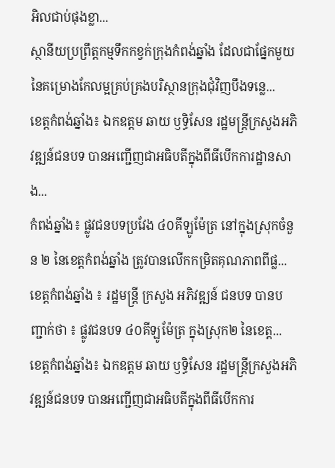អិលជាប់ផុងខ្លា...
ស្ថានីយប្រព្រឹត្តកម្មទឹកកខ្វក់ក្រុងកំពង់ឆ្នាំង ដែលជាផ្នែកមួយនៃគម្រោងកែលម្អគ្រប់គ្រងបរិស្ថានក្រុងជុំវិញបឹងទន្លេ...
ខេត្តកំពង់ឆ្នាំង៖ ឯកឧត្តម ឆាយ ឫទ្ធិសែន រដ្ឋមន្ដ្រីក្រសួងអភិវឌ្ឍន៍ជនបទ បានអញ្ជើញជាអធិបតីក្នុងពីធីបើកការដ្ឋានសាង...
កំពង់ឆ្នាំង៖ ផ្លូវជនបទប្រវែង ៤០គីឡូម៉ែត្រ នៅក្នុងស្រុកចំនួន ២ នៃខេត្តកំពង់ឆ្នាំង ត្រូវបានលើកកម្រិតគុណភាពពីផ្ល...
ខេត្តកំពង់ឆ្នាំង ៖ រដ្ឋមន្រ្តី ក្រសួង អភិវឌ្ឍន៍ ជនបទ បានបញ្ជាក់ថា ៖ ផ្លូវជនបទ ៤០គីឡូម៉ែត្រ ក្នុងស្រុក២ នៃខេត្ត...
ខេត្តកំពង់ឆ្នាំង៖ ឯកឧត្តម ឆាយ ឫទ្ធិសែន រដ្ឋមន្ដ្រីក្រសួងអភិវឌ្ឍន៍ជនបទ បានអញ្ជើញជាអធិបតីក្នុងពីធីបើកការ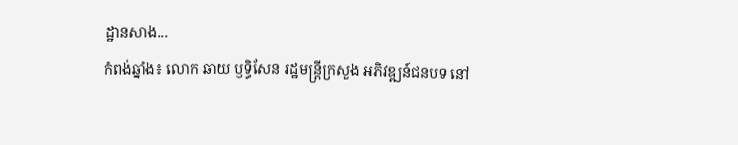ដ្ឋានសាង...
កំពង់ឆ្នាំង៖ លោក ឆាយ ឫទ្ធិសែន រដ្ឋមន្ដ្រីក្រសួង អភិវឌ្ឍន៍ជនបទ នៅ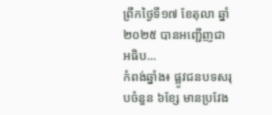ព្រឹកថ្ងៃទី១៧ ខែតុលា ឆ្នាំ២០២៥ បានអញ្ជើញជាអធិប...
កំពង់ឆ្នាំង៖ ផ្លូវជនបទសរុបចំនួន ៦ខ្សែ មានប្រវែង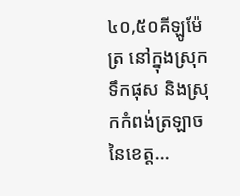៤០,៥០គីឡូម៉ែត្រ នៅក្នុងស្រុកទឹកផុស និងស្រុកកំពង់ត្រឡាច នៃខេត្ត...